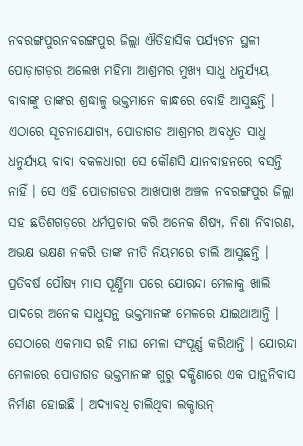ନବରଙ୍ଗପୁରନବରଙ୍ଗପୁର ଜିଲ୍ଲା ଐତିହାସିକ ପର୍ଯ୍ୟଟନ ସ୍ଥଳୀ ପୋଡ଼ାଗଡ଼ର ଅଲେଖ ମହିମା ଆଶ୍ରମର ମୁଖ୍ୟ ସାଧୁ ଧନୁର୍ଯ୍ୟୟ ବାବାଙ୍କୁ ତାଙ୍କର ଶ୍ରଦ୍ଧାଳୁ ଭକ୍ତମାନେ କାନ୍ଧରେ ବୋହି ଆସୁଛନ୍ତି । ଏଠାରେ ସୂଚନାଯୋଗ୍ୟ, ପୋଡାଗଡ ଆଶ୍ରମର ଅବଧୂତ ସାଧୁ ଧନୁର୍ଯ୍ୟୟ ବାବା ବକଳଧାରୀ ସେ କୌଣସି ଯାନବାହନରେ ବସନ୍ତି ନାହିଁ । ସେ ଏହି ପୋଡାଗଡର ଆଖପାଖ ଅଞ୍ଚଳ ନବରଙ୍ଗପୁର ଜିଲ୍ଲା ସହ ଛତିଶଗଡ଼ରେ ଧର୍ମପ୍ରଚାର କରି ଅନେକ ଶିଷ୍ୟ, ନିଶା ନିବାରଣ, ଅଭକ୍ଷ ଭକ୍ଷଣ ନକରି ତାଙ୍କ ନୀତି ନିୟମରେ ଚାଲି ଆସୁଛନ୍ତି । ପ୍ରତିବର୍ଷ ପୌଷ୍ୟ ମାସ ପୂର୍ଣ୍ଣିମା ପରେ ଯୋରନ୍ଦା ମେଳାକୁ ଖାଲି ପାଦରେ ଅନେକ ସାଧୁସନ୍ଥ ଭକ୍ତମାନଙ୍କ ମେଳରେ ଯାଇଥାଆନ୍ତି । ସେଠାରେ ଏକମାସ ରହି ମାଘ ମେଳା ସଂପୂର୍ଣ୍ଣ କରିଥାନ୍ତି । ଯୋରନ୍ଦା ମେଳାରେ ପୋଡାଗଡ ଭକ୍ତମାନଙ୍କ ଗୁରୁ ଦକ୍ଷିଣାରେ ଏକ ପାନ୍ଥନିବାସ ନିର୍ମାଣ ହୋଇଛି । ଅଦ୍ୟାବଧି ଚାଲିଥିବା ଲକ୍ଡାଉନ୍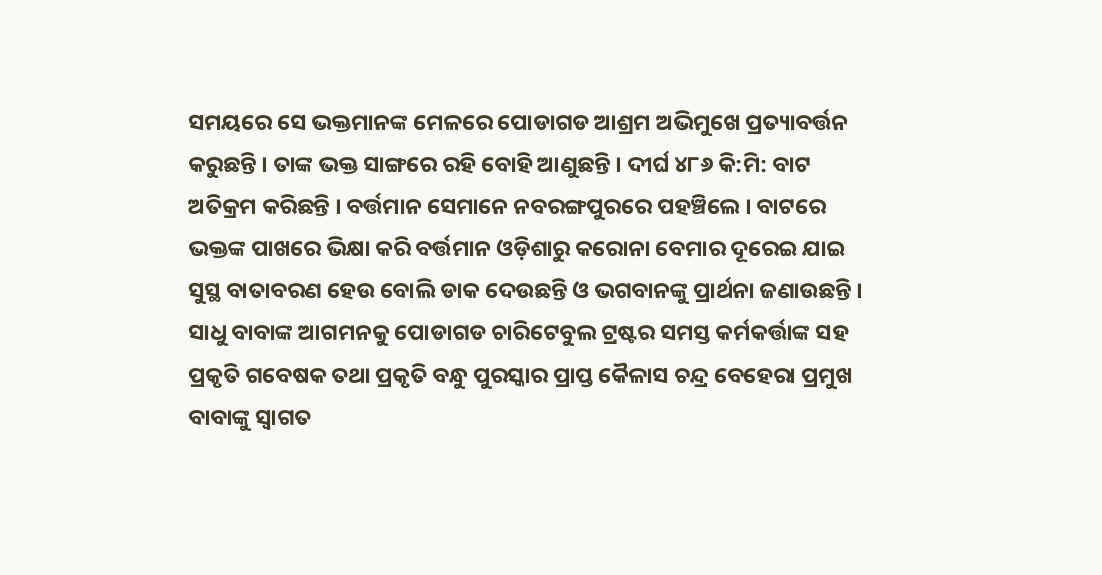ସମୟରେ ସେ ଭକ୍ତମାନଙ୍କ ମେଳରେ ପୋଡାଗଡ ଆଶ୍ରମ ଅଭିମୁଖେ ପ୍ରତ୍ୟାବର୍ତ୍ତନ କରୁଛନ୍ତି । ତାଙ୍କ ଭକ୍ତ ସାଙ୍ଗରେ ରହି ବୋହି ଆଣୁଛନ୍ତି । ଦୀର୍ଘ ୪୮୬ କି:ମି: ବାଟ ଅତିକ୍ରମ କରିଛନ୍ତି । ବର୍ତ୍ତମାନ ସେମାନେ ନବରଙ୍ଗପୁରରେ ପହଞ୍ଚିଲେ । ବାଟରେ ଭକ୍ତଙ୍କ ପାଖରେ ଭିକ୍ଷା କରି ବର୍ତ୍ତମାନ ଓଡ଼ିଶାରୁ କରୋନା ବେମାର ଦୂରେଇ ଯାଇ ସୁସ୍ଥ ବାତାବରଣ ହେଉ ବୋଲି ଡାକ ଦେଉଛନ୍ତି ଓ ଭଗବାନଙ୍କୁ ପ୍ରାର୍ଥନା ଜଣାଉଛନ୍ତି । ସାଧୁ ବାବାଙ୍କ ଆଗମନକୁ ପୋଡାଗଡ ଚାରିଟେବୁଲ ଟ୍ରଷ୍ଟର ସମସ୍ତ କର୍ମକର୍ତ୍ତାଙ୍କ ସହ ପ୍ରକୃତି ଗବେଷକ ତଥା ପ୍ରକୃତି ବନ୍ଧୁ ପୁରସ୍କାର ପ୍ରାପ୍ତ କୈଳାସ ଚନ୍ଦ୍ର ବେହେରା ପ୍ରମୁଖ ବାବାଙ୍କୁ ସ୍ୱାଗତ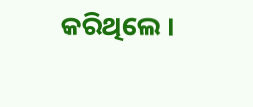କରିଥିଲେ ।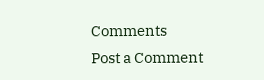Comments
Post a Comment